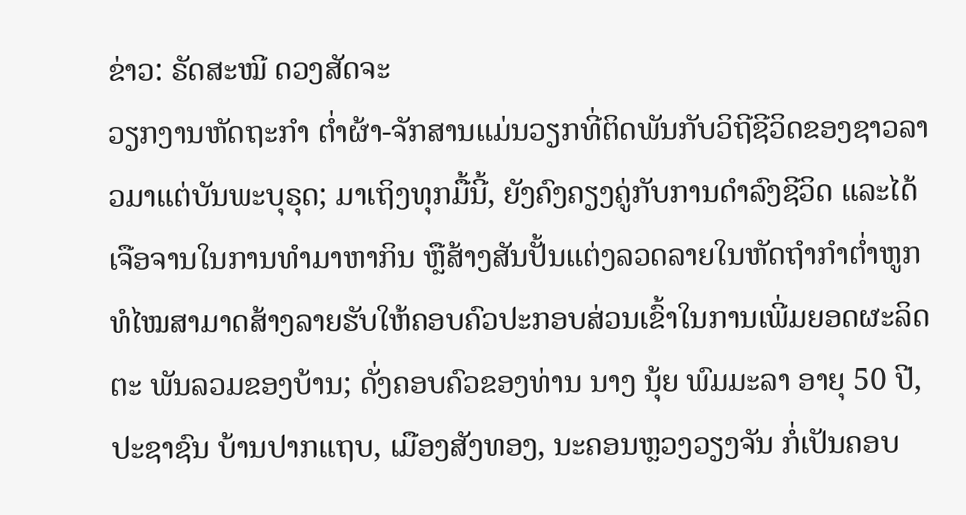ຂ່າວ: ຣັດສະໝີ ດວງສັດຈະ
ວຽກງານຫັດຖະກໍາ ຕໍ່າຜ້າ-ຈັກສານແມ່ນວຽກທີ່ຕິດພັນກັບວິຖີຊີວິດຂອງຊາວລາວມາແຕ່ບັນພະບຸຣຸດ; ມາເຖິງທຸກມື້ນີ້, ຍັງຄົງຄຽງຄູ່ກັບການດໍາລົງຊີວິດ ແລະໄດ້ເຈືອຈານໃນການທໍາມາຫາກິນ ຫຼືສ້າງສັນປັ້ນແຕ່ງລວດລາຍໃນຫັດຖຳກໍາຕໍ່າຫູກທໍໄໝສາມາດສ້າງລາຍຮັບໃຫ້ຄອບຄົວປະກອບສ່ວນເຂົ້າໃນການເພີ່ມຍອດຜະລິດຕະ ພັນລວມຂອງບ້ານ; ດັ່ງຄອບຄົວຂອງທ່ານ ນາງ ນຸ້ຍ ພົມມະລາ ອາຍຸ 50 ປີ, ປະຊາຊົນ ບ້ານປາກແຖບ, ເມືອງສັງທອງ, ນະຄອນຫຼວງວຽງຈັນ ກໍ່ເປັນຄອບ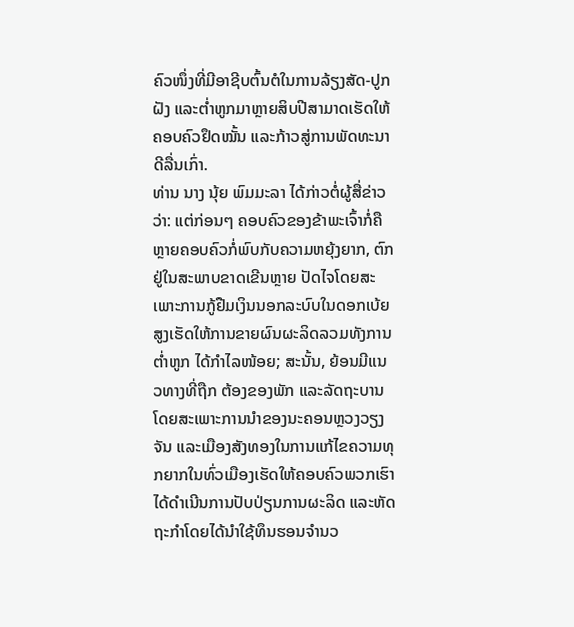ຄົວໜຶ່ງທີ່ມີອາຊີບຕົ້ນຕໍໃນການລ້ຽງສັດ-ປູກຝັງ ແລະຕໍ່າຫູກມາຫຼາຍສິບປີສາມາດເຮັດໃຫ້ຄອບຄົວຢຶດໝັ້ນ ແລະກ້າວສູ່ການພັດທະນາດີລື່ນເກົ່າ.
ທ່ານ ນາງ ນຸ້ຍ ພົມມະລາ ໄດ້ກ່າວຕໍ່ຜູ້ສື່ຂ່າວວ່າ: ແຕ່ກ່ອນໆ ຄອບຄົວຂອງຂ້າພະເຈົ້າກໍ່ຄືຫຼາຍຄອບຄົວກໍ່ພົບກັບຄວາມຫຍຸ້ງຍາກ, ຕົກຢູ່ໃນສະພາບຂາດເຂີນຫຼາຍ ປັດໄຈໂດຍສະເພາະການກູ້ຢືມເງິນນອກລະບົບໃນດອກເບ້ຍສູງເຮັດໃຫ້ການຂາຍຜົນຜະລິດລວມທັງການຕໍ່າຫູກ ໄດ້ກໍາໄລໜ້ອຍ; ສະນັ້ນ, ຍ້ອນມີແນວທາງທີ່ຖືກ ຕ້ອງຂອງພັກ ແລະລັດຖະບານໂດຍສະເພາະການນໍາຂອງນະຄອນຫຼວງວຽງຈັນ ແລະເມືອງສັງທອງໃນການແກ້ໄຂຄວາມທຸກຍາກໃນທົ່ວເມືອງເຮັດໃຫ້ຄອບຄົວພວກເຮົາໄດ້ດໍາເນີນການປັບປ່ຽນການຜະລິດ ແລະຫັດຖະກໍາໂດຍໄດ້ນໍາໃຊ້ທຶນຮອນຈໍານວ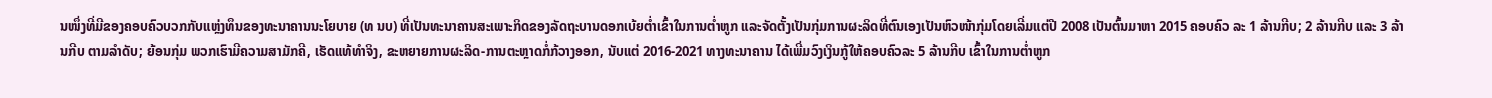ນໜຶ່ງທີ່ມີຂອງຄອບຄົວບວກກັບແຫຼ່ງທຶນຂອງທະນາຄານນະໂຍບາຍ (ທ ນບ) ທີ່ເປັນທະນາຄານສະເພາະກິດຂອງລັດຖະບານດອກເບ້ຍຕໍ່າເຂົ້າໃນການຕໍ່າຫູກ ແລະຈັດຕັ້ງເປັນກຸ່ມການຜະລິດທີ່ຕົນເອງເປັນຫົວໜ້າກຸ່ມໂດຍເລີ່ມແຕ່ປີ 2008 ເປັນຕົ້ນມາຫາ 2015 ຄອບຄົວ ລະ 1 ລ້ານກີບ; 2 ລ້ານກີບ ແລະ 3 ລ້ານກີບ ຕາມລໍາດັບ; ຍ້ອນກຸ່ມ ພວກເຮົາມີຄວາມສາມັກຄີ, ເຮັດແທ້ທໍາຈິງ, ຂະຫຍາຍການຜະລິດ-ການຕະຫຼາດກໍ່ກ້ວາງອອກ, ນັບແຕ່ 2016-2021 ທາງທະນາຄານ ໄດ້ເພີ່ມວົງເງິນກູ້ໃຫ້ຄອບຄົວລະ 5 ລ້ານກີບ ເຂົ້າໃນການຕໍ່າຫູກ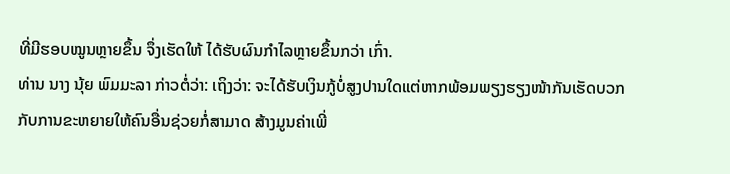ທີ່ມີຮອບໝູນຫຼາຍຂຶ້ນ ຈຶ່ງເຮັດໃຫ້ ໄດ້ຮັບຜົນກໍາໄລຫຼາຍຂຶ້ນກວ່າ ເກົ່າ.
ທ່ານ ນາງ ນຸ້ຍ ພົມມະລາ ກ່າວຕໍ່ວ່າ: ເຖິງວ່າ: ຈະໄດ້ຮັບເງິນກູ້ບໍ່ສູງປານໃດແຕ່ຫາກພ້ອມພຽງຮຽງໜ້າກັນເຮັດບວກກັບການຂະຫຍາຍໃຫ້ຄົນອື່ນຊ່ວຍກໍ່ສາມາດ ສ້າງມູນຄ່າເພີ່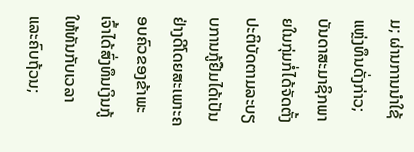ມ; ຜ່ານການນໍາໃຊ້ແຫຼ່ງທຶນດັ່ງກ່າວ; ບັນດາສະມາຊິກພາຍໃນກຸ່ມກໍ່ໄດ້ຈັດຕັ້ງປະຕິບັດຕາມລະບຽບການກູ້ຢືມໄດ້ເປັນຢ່າງດີໂດຍສະເພາະຄອບຄົວຂອງຂ້າພະເຈົ້າໄດ້ສົ່ງທຶນເງິນກູ້ໃຫ້ທັນກັບເວລາ ແລະຄົບຖ້ວນ;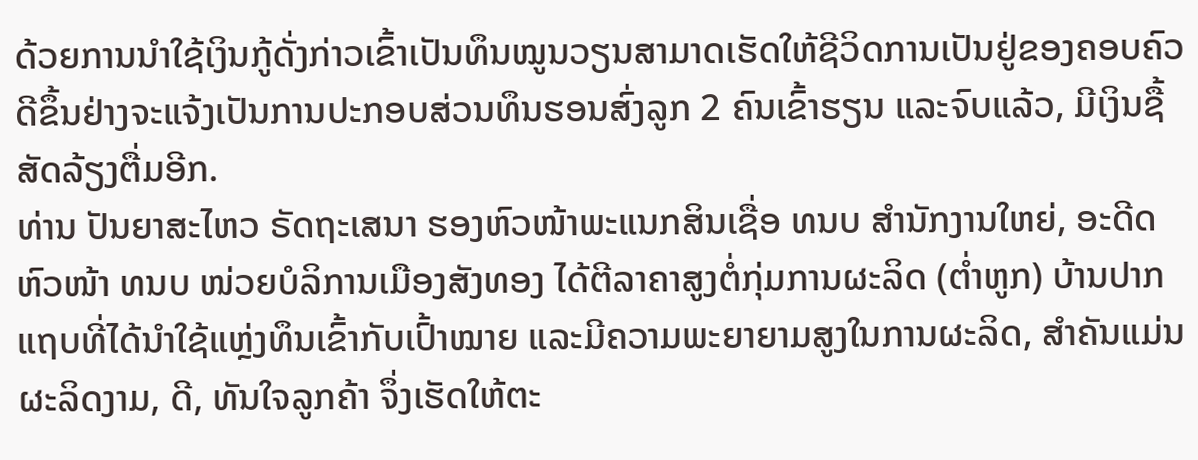ດ້ວຍການນໍາໃຊ້ເງິນກູ້ດັ່ງກ່າວເຂົ້າເປັນທຶນໝູນວຽນສາມາດເຮັດໃຫ້ຊີວິດການເປັນຢູ່ຂອງຄອບຄົວດີຂຶ້ນຢ່າງຈະແຈ້ງເປັນການປະກອບສ່ວນທຶນຮອນສົ່ງລູກ 2 ຄົນເຂົ້າຮຽນ ແລະຈົບແລ້ວ, ມີເງິນຊື້ສັດລ້ຽງຕື່ມອີກ.
ທ່ານ ປັນຍາສະໄຫວ ຣັດຖະເສນາ ຮອງຫົວໜ້າພະແນກສິນເຊື່ອ ທນບ ສໍານັກງານໃຫຍ່, ອະດີດຫົວໜ້າ ທນບ ໜ່ວຍບໍລິການເມືອງສັງທອງ ໄດ້ຕີລາຄາສູງຕໍ່ກຸ່ມການຜະລິດ (ຕໍ່າຫູກ) ບ້ານປາກແຖບທີ່ໄດ້ນໍາໃຊ້ແຫຼ່ງທຶນເຂົ້າກັບເປົ້າໝາຍ ແລະມີຄວາມພະຍາຍາມສູງໃນການຜະລິດ, ສໍາຄັນແມ່ນຜະລິດງາມ, ດີ, ທັນໃຈລູກຄ້າ ຈຶ່ງເຮັດໃຫ້ຕະ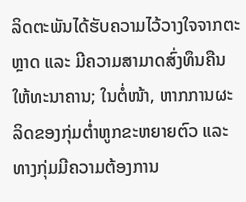ລິດຕະພັນໄດ້ຮັບຄວາມໄວ້ວາງໃຈຈາກຕະຫຼາດ ແລະ ມີຄວາມສາມາດສົ່ງທຶນຄືນໃຫ້ທະນາຄານ; ໃນຕໍ່ໜ້າ, ຫາກການຜະລິດຂອງກຸ່ມຕໍ່າຫູກຂະຫຍາຍຕົວ ແລະທາງກຸ່ມມີຄວາມຕ້ອງການ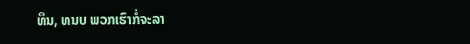ທຶນ, ທນບ ພວກເຮົາກໍ່ຈະລາ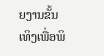ຍງານຂັ້ນເທິງເພື່ອພິ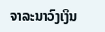ຈາລະນາວົງເງິນ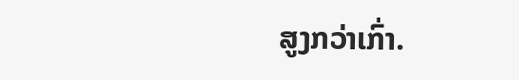ສູງກວ່າເກົ່າ.